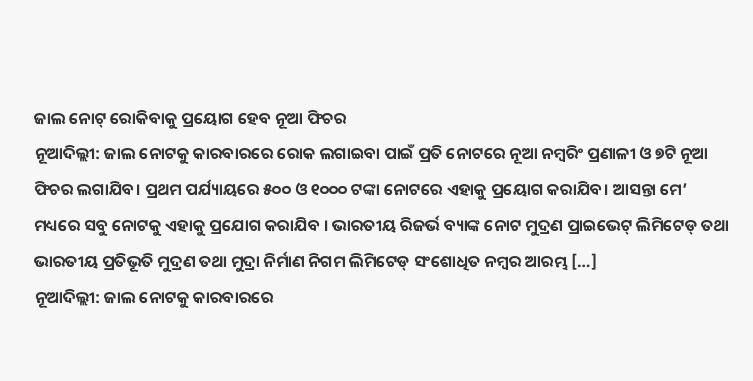ଜାଲ ନୋଟ୍ ରୋକିବାକୁ ପ୍ରୟୋଗ ହେବ ନୂଆ ଫିଚର
ନୂଆଦିଲ୍ଲୀ: ଜାଲ ନୋଟକୁ କାରବାରରେ ରୋକ ଲଗାଇବା ପାଇଁ ପ୍ରତି ନୋଟରେ ନୂଆ ନମ୍ୱରିଂ ପ୍ରଣାଳୀ ଓ ୭ଟି ନୂଆ ଫିଚର ଲଗାଯିବ। ପ୍ରଥମ ପର୍ଯ୍ୟାୟରେ ୫୦୦ ଓ ୧୦୦୦ ଟଙ୍କା ନୋଟରେ ଏହାକୁ ପ୍ରୟୋଗ କରାଯିବ। ଆସନ୍ତା ମେ’ ମଧ୍ୟରେ ସବୁ ନୋଟକୁ ଏହାକୁ ପ୍ରଯୋଗ କରାଯିବ । ଭାରତୀୟ ରିଜର୍ଭ ବ୍ୟାଙ୍କ ନୋଟ ମୁଦ୍ରଣ ପ୍ରାଇଭେଟ୍ ଲିମିଟେଡ୍ ତଥା ଭାରତୀୟ ପ୍ରତିଭୂତି ମୁଦ୍ରଣ ତଥା ମୁଦ୍ରା ନିର୍ମାଣ ନିଗମ ଲିମିଟେଡ୍ ସଂଶୋଧିତ ନମ୍ୱର ଆରମ୍ଭ […]
ନୂଆଦିଲ୍ଲୀ: ଜାଲ ନୋଟକୁ କାରବାରରେ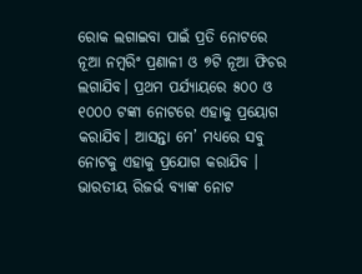ରୋକ ଲଗାଇବା ପାଇଁ ପ୍ରତି ନୋଟରେ ନୂଆ ନମ୍ୱରିଂ ପ୍ରଣାଳୀ ଓ ୭ଟି ନୂଆ ଫିଚର ଲଗାଯିବ। ପ୍ରଥମ ପର୍ଯ୍ୟାୟରେ ୫୦୦ ଓ ୧୦୦୦ ଟଙ୍କା ନୋଟରେ ଏହାକୁ ପ୍ରୟୋଗ କରାଯିବ। ଆସନ୍ତା ମେ’ ମଧ୍ୟରେ ସବୁ ନୋଟକୁ ଏହାକୁ ପ୍ରଯୋଗ କରାଯିବ । ଭାରତୀୟ ରିଜର୍ଭ ବ୍ୟାଙ୍କ ନୋଟ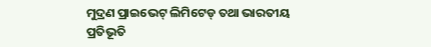ମୁଦ୍ରଣ ପ୍ରାଇଭେଟ୍ ଲିମିଟେଡ୍ ତଥା ଭାରତୀୟ ପ୍ରତିଭୂତି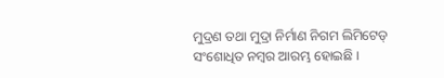ମୁଦ୍ରଣ ତଥା ମୁଦ୍ରା ନିର୍ମାଣ ନିଗମ ଲିମିଟେଡ୍ ସଂଶୋଧିତ ନମ୍ୱର ଆରମ୍ଭ ହୋଇଛି ।